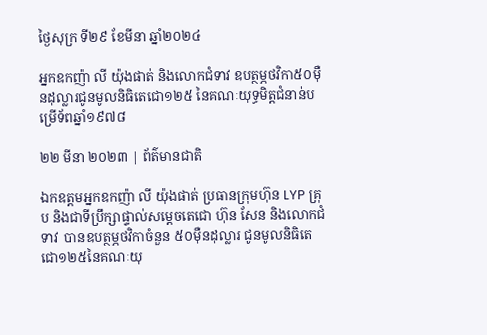ថ្ងៃសុក្រ ទី២៩ ខែមីនា ឆ្នាំ២០២៤

អ្នកឧកញ៉ា លី យ៉ុងផាត់ និងលោកជំទាវ ឧបត្ថម្ភថវិកា៥០ម៉ឺនដុល្លារជូនមូលនិធិតេជោ១២៥ នៃគណៈយុទ្ធមិត្តជំនាន់បម្រើទ័ពឆ្នាំ១៩៧៨

២២ មីនា ២០២៣ | ព័ត៌មានជាតិ

ឯកឧត្តមអ្នកឧកញ៉ា លី យ៉ុងផាត់ ប្រធានក្រុមហ៊ុន LYP គ្រុប និងជាទីប្រឹក្សាផ្ទាល់សម្តេចតេជោ ហ៊ុន សែន និងលោកជំទាវ  បានឧបត្ថម្ភថវិកាចំនួន ៥០ម៉ឺនដុល្លារ ជូនមូលនិធិតេជោ១២៥នៃគណៈយុ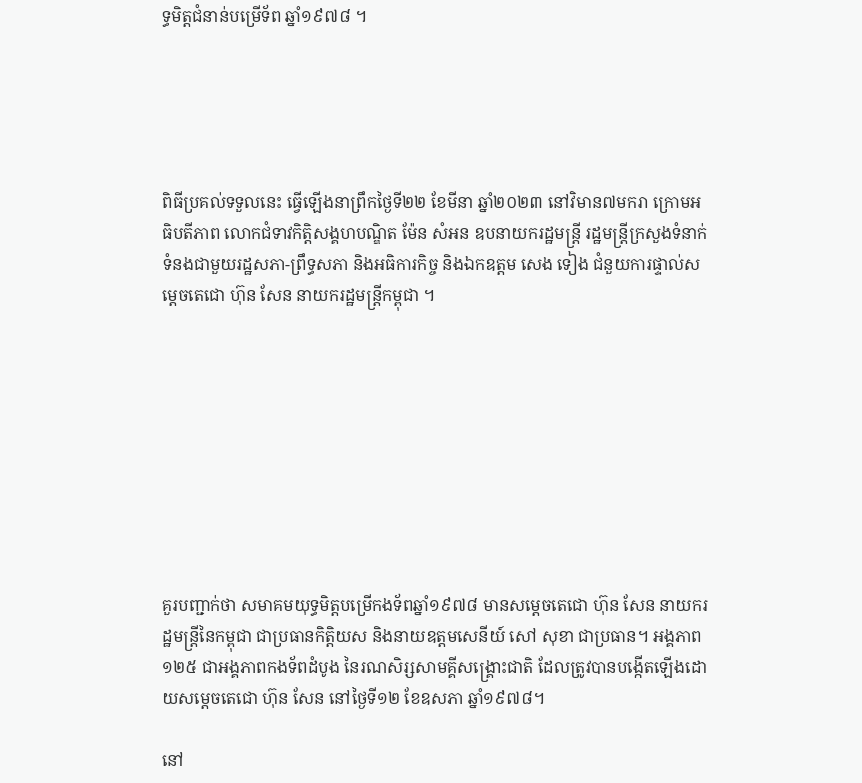ទ្ធមិត្តជំនាន់បម្រើទ័ព ឆ្នាំ១៩៧៨ ។





ពិធីប្រគល់ទទួលនេះ ធ្វើឡើងនាព្រឹកថ្ងៃទី២២ ខែមីនា ឆ្នាំ២០២៣ នៅវិមាន៧មករា ក្រោមអធិបតីភាព លោកជំទាវកិត្តិសង្គហបណ្ឌិត ម៉ែន សំអន ឧបនាយករដ្ឋមន្ត្រី រដ្ឋមន្រ្តីក្រសួងទំនាក់ទំនងជាមួយរដ្ឋសភា-ព្រឹទ្ធសភា និងអធិការកិច្ច និងឯកឧត្តម សេង ទៀង ជំនួយការផ្ទាល់សម្ដេចតេជោ ហ៊ុន សែន នាយករដ្ឋមន្ត្រីកម្ពុជា ។









គួរបញ្ជាក់ថា សមាគមយុទ្ធមិត្តបម្រើកងទ័ពឆ្នាំ១៩៧៨ មានសម្ដេចតេជោ ហ៊ុន សែន នាយករដ្ឋមន្ដ្រីនៃកម្ពុជា ជាប្រធានកិត្តិយស និងនាយឧត្តមសេនីយ៍ សៅ សុខា ជាប្រធាន។ អង្គភាព ១២៥ ជាអង្គភាពកងទ័ពដំបូង នៃរណសិរ្សសាមគ្គីសង្គ្រោះជាតិ ដែលត្រូវបានបង្កើតឡើងដោយសម្តេចតេជោ ហ៊ុន សែន នៅថ្ងៃទី១២ ខែឧសភា ឆ្នាំ១៩៧៨។

នៅ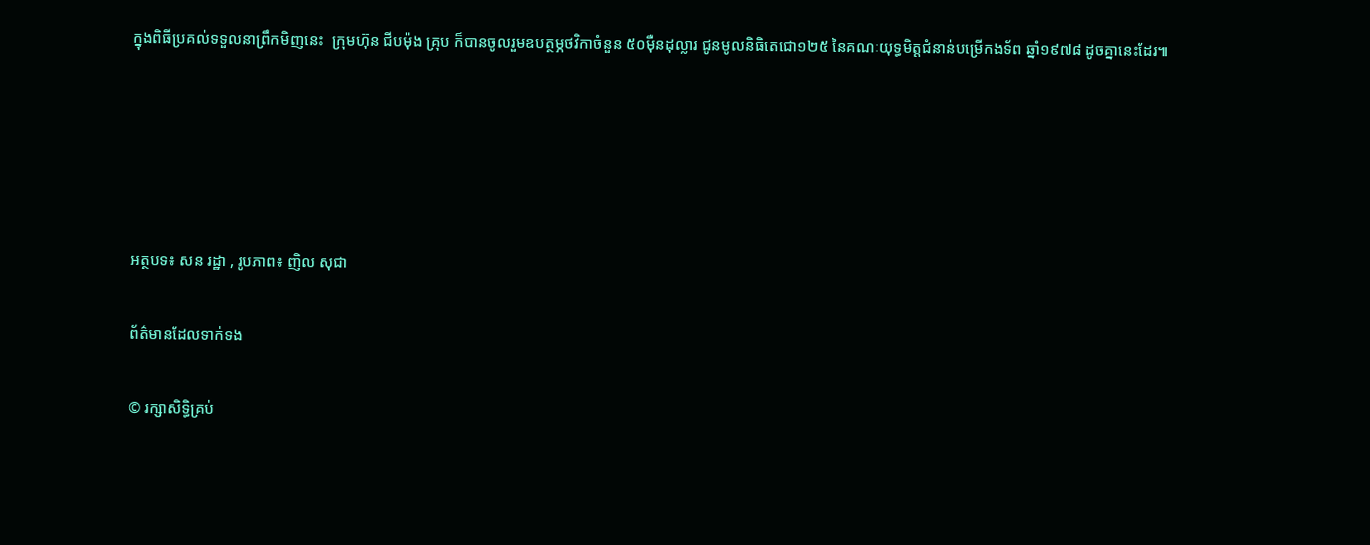ក្នុងពិធីប្រគល់ទទួលនាព្រឹកមិញនេះ  ក្រុមហ៊ុន ជីបម៉ុង គ្រុប ក៏បានចូលរួមឧបត្ថម្ភថវិកាចំនួន ៥០ម៉ឺនដុល្លារ ជូនមូលនិធិតេជោ១២៥ នៃគណៈយុទ្ធមិត្តជំនាន់បម្រើកងទ័ព ឆ្នាំ១៩៧៨ ដូចគ្នានេះដែរ៕





អត្ថបទ៖ សន រដ្ឋា , រូបភាព៖ ញិល សុជា

ព័ត៌មានដែលទាក់ទង

© រក្សាសិទ្ធិគ្រប់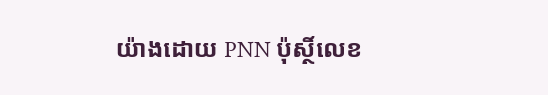យ៉ាងដោយ PNN ប៉ុស្ថិ៍លេខ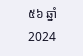៥៦ ឆ្នាំ 2024